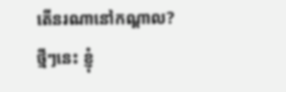តើនរណានៅកណ្តាល?
ថ្មីៗនេះ ខ្ញុំ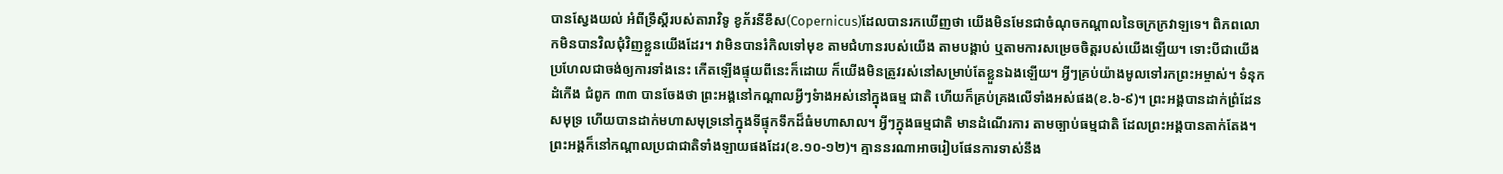បានស្វែងយល់ អំពីទ្រឹស្តីរបស់តារាវិទូ ខូភ័រនីខឺស(Copernicus)ដែលបានរកឃើញថា យើងមិនមែនជាចំណុចកណ្តាលនៃចក្រក្រវាឡទេ។ ពិភពលោកមិនបានវិលជុំវិញខ្លួនយើងដែរ។ វាមិនបានរំកិលទៅមុខ តាមជំហានរបស់យើង តាមបង្គាប់ ឬតាមការសម្រេចចិត្តរបស់យើងឡើយ។ ទោះបីជាយើងប្រហែលជាចង់ឲ្យការទាំងនេះ កើតឡើងផ្ទុយពីនេះក៏ដោយ ក៏យើងមិនត្រូវរស់នៅសម្រាប់តែខ្លួនឯងឡើយ។ អ្វីៗគ្រប់យ៉ាងមូលទៅរកព្រះអម្ចាស់។ ទំនុកដំកើង ជំពូក ៣៣ បានចែងថា ព្រះអង្គនៅកណ្តាលអ្វីៗទំាងអស់នៅក្នុងធម្ម ជាតិ ហើយក៏គ្រប់គ្រងលើទាំងអស់ផង(ខ.៦-៩)។ ព្រះអង្គបានដាក់ព្រំដែនសមុទ្រ ហើយបានដាក់មហាសមុទ្រនៅក្នុងទីផ្ទុកទឹកដ៏ធំមហាសាល។ អ្វីៗក្នុងធម្មជាតិ មានដំណើរការ តាមច្បាប់ធម្មជាតិ ដែលព្រះអង្គបានតាក់តែង។ ព្រះអង្គក៏នៅកណ្តាលប្រជាជាតិទាំងឡាយផងដែរ(ខ.១០-១២)។ គ្មាននរណាអាចរៀបផែនការទាស់នឹង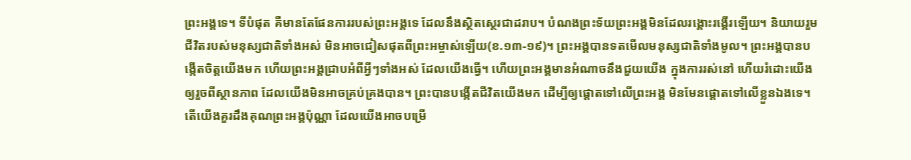ព្រះអង្គទេ។ ទីបំផុត គឺមានតែផែនការរបស់ព្រះអង្គទេ ដែលនឹងស្ថិតស្ថេរជាដរាប។ បំណងព្រះទ័យព្រះអង្គមិនដែលរង្គោះរង្គើរឡើយ។ និយាយរួម ជីវិតរបស់មនុស្សជាតិទាំងអស់ មិនអាចជៀសផុតពីព្រះអម្ចាស់ឡើយ(ខ.១៣-១៩)។ ព្រះអង្គបានទតមើលមនុស្សជាតិទាំងមូល។ ព្រះអង្គបានបង្កើតចិត្តយើងមក ហើយព្រះអង្គជ្រាបអំពីអ្វីៗទាំងអស់ ដែលយើងធ្វើ។ ហើយព្រះអង្គមានអំណាចនឹងជួយយើង ក្នុងការរស់នៅ ហើយរំដោះយើងឲ្យរួចពីស្ថានភាព ដែលយើងមិនអាចគ្រប់គ្រងបាន។ ព្រះបានបង្កើតជីវិតយើងមក ដើម្បីឲ្យផ្តោតទៅលើព្រះអង្គ មិនមែនផ្តោតទៅលើខ្លួនឯងទេ។ តើយើងគួរដឹងគុណព្រះអង្គប៉ុណ្ណា ដែលយើងអាចបម្រើ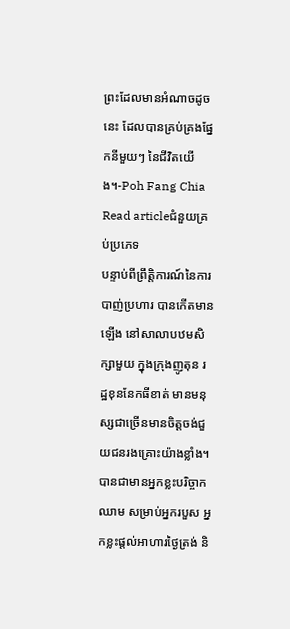ព្រះដែលមានអំណាចដូចនេះ ដែលបានគ្រប់គ្រងផ្នែកនីមួយៗ នៃជីវិតយើង។-Poh Fang Chia
Read articleជំនួយគ្រប់ប្រភេទ
បន្ទាប់ពីព្រឹត្តិការណ៍នៃការបាញ់ប្រហារ បានកើតមានឡើង នៅសាលាបឋមសិក្សាមួយ ក្នុងក្រុងញូតុន រដ្ឋខុននែកធីខាត់ មានមនុស្សជាច្រើនមានចិត្តចង់ជួយជនរងគ្រោះយ៉ាងខ្លាំង។ បានជាមានអ្នកខ្លះបរិច្ចាកឈាម សម្រាប់អ្នករបួស អ្នកខ្លះផ្តល់អាហារថ្ងៃត្រង់ និ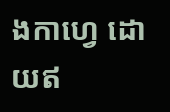ងកាហ្វេ ដោយឥ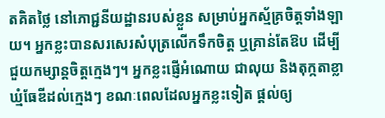តគិតថ្លៃ នៅភោជ្ជនីយដ្ឋានរបស់ខ្លួន សម្រាប់អ្នកស្ម័គ្រចិត្តទាំងឡាយ។ អ្នកខ្លះបានសរសេរសំបុត្រលើកទឹកចិត្ត ឬគ្រាន់តែឱប ដើម្បីជួយកម្សាន្តចិត្តក្មេងៗ។ អ្នកខ្លះផ្ញើអំណោយ ជាលុយ និងតុក្កតាខ្លាឃ្មំធែឌីដល់ក្មេងៗ ខណៈពេលដែលអ្នកខ្លះទៀត ផ្តល់ឲ្យ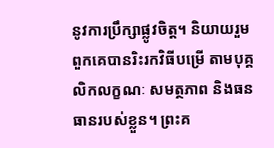នូវការប្រឹក្សាផ្លូវចិត្ត។ និយាយរួម ពួកគេបានរិះរកវិធីបម្រើ តាមបុគ្គលិកលក្ខណៈ សមត្ថភាព និងធនធានរបស់ខ្លួន។ ព្រះគ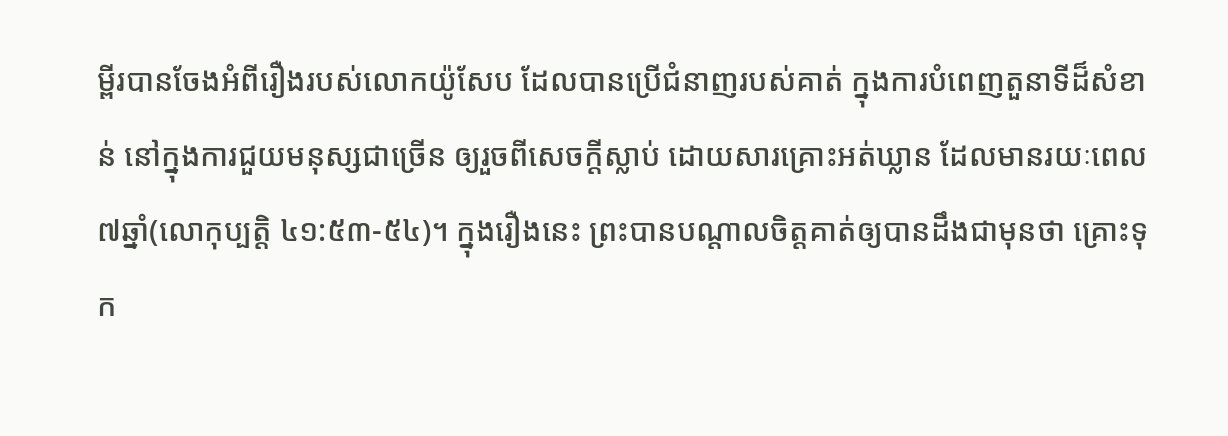ម្ពីរបានចែងអំពីរឿងរបស់លោកយ៉ូសែប ដែលបានប្រើជំនាញរបស់គាត់ ក្នុងការបំពេញតួនាទីដ៏សំខាន់ នៅក្នុងការជួយមនុស្សជាច្រើន ឲ្យរួចពីសេចក្តីស្លាប់ ដោយសារគ្រោះអត់ឃ្លាន ដែលមានរយៈពេល៧ឆ្នាំ(លោកុប្បត្តិ ៤១:៥៣-៥៤)។ ក្នុងរឿងនេះ ព្រះបានបណ្តាលចិត្តគាត់ឲ្យបានដឹងជាមុនថា គ្រោះទុក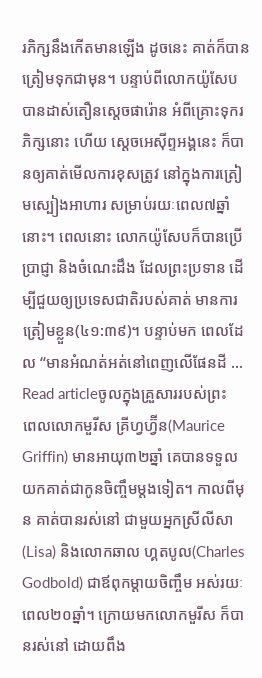រភិក្សនឹងកើតមានឡើង ដូចនេះ គាត់ក៏បានត្រៀមទុកជាមុន។ បន្ទាប់ពីលោកយ៉ូសែបបានដាស់តឿនស្តេចផារ៉ោន អំពីគ្រោះទុករភិក្សនោះ ហើយ ស្តេចអេស៊ីព្ទអង្គនេះ ក៏បានឲ្យគាត់មើលការខុសត្រូវ នៅក្នុងការត្រៀមស្បៀងអាហារ សម្រាប់រយៈពេល៧ឆ្នាំនោះ។ ពេលនោះ លោកយ៉ូសែបក៏បានប្រើប្រាជ្ញា និងចំណេះដឹង ដែលព្រះប្រទាន ដើម្បីជួយឲ្យប្រទេសជាតិរបស់គាត់ មានការត្រៀមខ្លួន(៤១:៣៩)។ បន្ទាប់មក ពេលដែល “មានអំណត់អត់នៅពេញលើផែនដី …
Read articleចូលក្នុងគ្រួសាររបស់ព្រះ
ពេលលោកមួរីស គ្រីហ្វហ្វ៊ីន(Maurice Griffin) មានអាយុ៣២ឆ្នាំ គេបានទទួលយកគាត់ជាកូនចិញ្ចឹមម្តងទៀត។ កាលពីមុន គាត់បានរស់នៅ ជាមួយអ្នកស្រីលីសា(Lisa) និងលោកឆាល ហ្គតបូល(Charles Godbold) ជាឪពុកម្តាយចិញ្ចឹម អស់រយៈពេល២០ឆ្នាំ។ ក្រោយមកលោកមួរីស ក៏បានរស់នៅ ដោយពឹង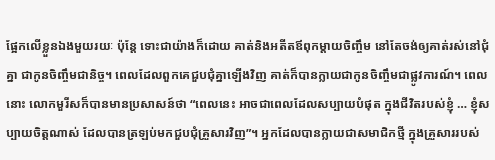ផ្អែកលើខ្លួនឯងមួយរយៈ ប៉ុន្តែ ទោះជាយ៉ាងក៏ដោយ គាត់និងអតីតឪពុកម្តាយចិញ្ចឹម នៅតែចង់ឲ្យគាត់រស់នៅជុំគ្នា ជាកូនចិញ្ចឹមជានិច្ច។ ពេលដែលពួកគេជួបជុំគ្នាឡើងវិញ គាត់ក៏បានក្លាយជាកូនចិញ្ចឹមជាផ្លូវការណ៍។ ពេលនោះ លោកមួរីសក៏បានមានប្រសាសន៍ថា “ពេលនេះ អាចជាពេលដែលសប្បាយបំផុត ក្នុងជីវិតរបស់ខ្ញុំ … ខ្ញុំសប្បាយចិត្តណាស់ ដែលបានត្រឡប់មកជួបជុំគ្រួសារវិញ”។ អ្នកដែលបានក្លាយជាសមាជិកថ្មី ក្នុងគ្រួសាររបស់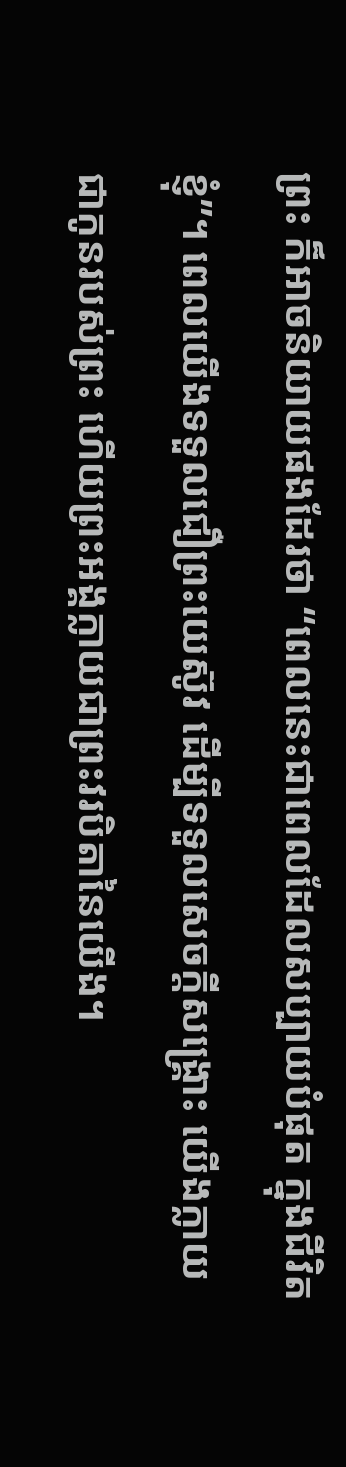ព្រះ ក៏អាចនិយាយផងដែរថា “ពេលនេះជាពេលដែលសប្បាយបំផុត ក្នុងជីវិតខ្ញុំ”។ ពេលយើងទទួលជឿព្រះយេស៊ូវ ដើម្បីទទួលសេចក្តីសង្រ្គោះ យើងក្លាយជាកូនរបស់ព្រះ ហើយព្រះអង្គក្លាយជាព្រះវរបិតានៃយើង។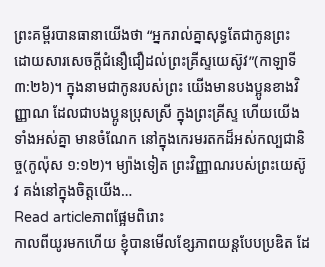ព្រះគម្ពីរបានធានាយើងថា “អ្នករាល់គ្នាសុទ្ធតែជាកូនព្រះ ដោយសារសេចក្តីជំនឿជឿដល់ព្រះគ្រីស្ទយេស៊ូវ”(កាឡាទី ៣:២៦)។ ក្នុងនាមជាកូនរបស់ព្រះ យើងមានបងប្អូនខាងវិញ្ញាណ ដែលជាបងប្អូនប្រុសស្រី ក្នុងព្រះគ្រីស្ទ ហើយយើងទាំងអស់គ្នា មានចំណែក នៅក្នុងកេរមរតកដ៏អស់កល្បជានិច្ច(កូល៉ុស ១:១២)។ ម្យ៉ាងទៀត ព្រះវិញ្ញាណរបស់ព្រះយេស៊ូវ គង់នៅក្នុងចិត្តយើង…
Read articleភាពផ្អែមពិរោះ
កាលពីយូរមកហើយ ខ្ញុំបានមើលខ្សែភាពយន្តបែបប្រឌិត ដែ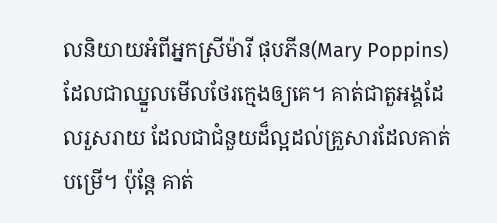លនិយាយអំពីអ្នកស្រីម៉ារី ផុបភីន(Mary Poppins) ដែលជាឈ្នួលមើលថែរក្មេងឲ្យគេ។ គាត់ជាតួអង្គដែលរួសរាយ ដែលជាជំនួយដ៏ល្អដល់គ្រួសារដែលគាត់បម្រើ។ ប៉ុន្តែ គាត់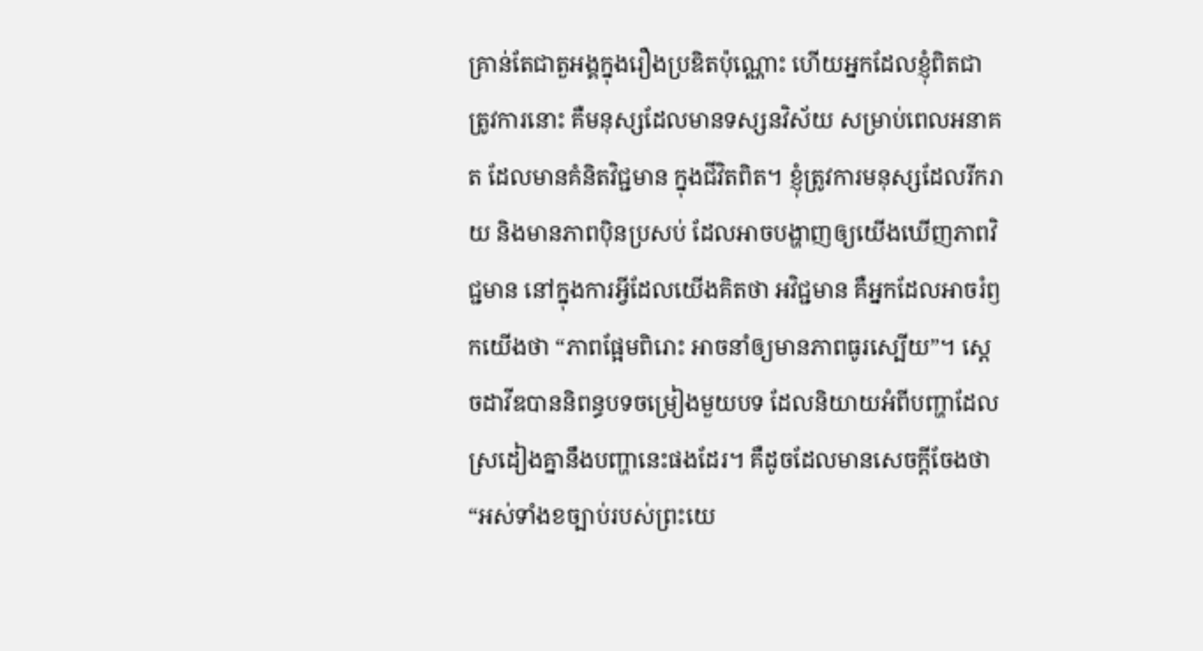គ្រាន់តែជាតួអង្គក្នុងរឿងប្រឌិតប៉ុណ្ណោះ ហើយអ្នកដែលខ្ញុំពិតជាត្រូវការនោះ គឺមនុស្សដែលមានទស្សនវិស័យ សម្រាប់ពេលអនាគត ដែលមានគំនិតវិជ្ជមាន ក្នុងជីវិតពិត។ ខ្ញុំត្រូវការមនុស្សដែលរីករាយ និងមានភាពប៉ិនប្រសប់ ដែលអាចបង្ហាញឲ្យយើងឃើញភាពវិជ្ជមាន នៅក្នុងការអ្វីដែលយើងគិតថា អវិជ្ជមាន គឺអ្នកដែលអាចរំឭកយើងថា “ភាពផ្អែមពិរោះ អាចនាំឲ្យមានភាពធូរស្បើយ”។ សេ្ដចដាវីឌបាននិពន្ធបទចម្រៀងមួយបទ ដែលនិយាយអំពីបញ្ហាដែលស្រដៀងគ្នានឹងបញ្ហានេះផងដែរ។ គឺដូចដែលមានសេចក្តីចែងថា “អស់ទាំងខច្បាប់របស់ព្រះយេ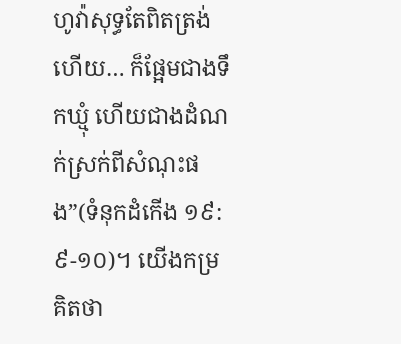ហូវ៉ាសុទ្ធតែពិតត្រង់ ហើយ… ក៏ផ្អែមជាងទឹកឃ្មុំ ហើយជាងដំណក់ស្រក់ពីសំណុះផង”(ទំនុកដំកើង ១៩:៩-១០)។ យើងកម្រគិតថា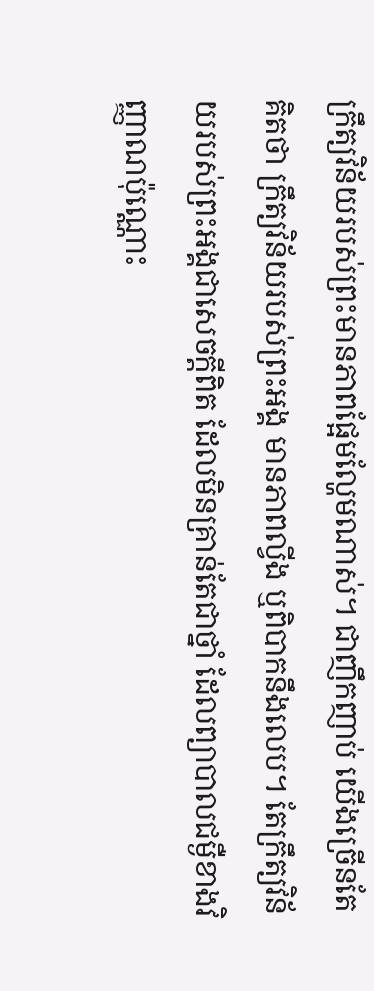ក្រឹត្យវិន័យរបស់ព្រះមានភាពផ្អែមល្ហែមណាស់។ ជាញឹកញាប់ យើងច្រើនតែគិតថា ក្រឹត្យវិន័យរបស់ព្រះអង្គ មានភាពល្វីង ឬពិបាកនឹងលេប។ តែក្រឹត្យវិន័យរបស់ព្រះអង្គជាសេចក្តីពិត ដែលមិនគ្រាន់តែជាថ្នាំ ដែលព្យាបាលជម្ងឺខាងវិញ្ញាណប៉ុណ្ណោះ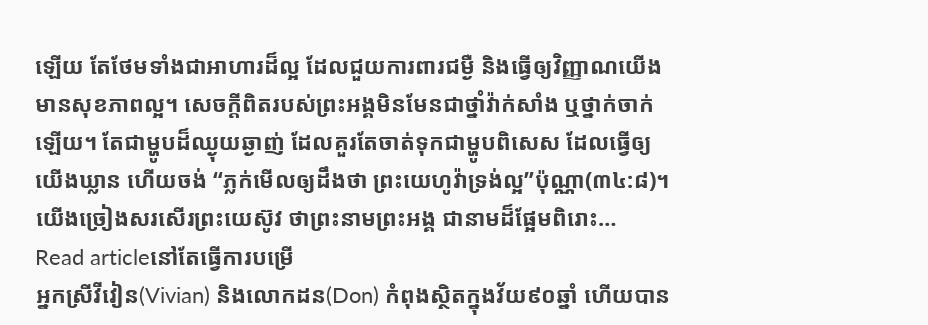ឡើយ តែថែមទាំងជាអាហារដ៏ល្អ ដែលជួយការពារជម្ងឺ និងធ្វើឲ្យវិញ្ញាណយើងមានសុខភាពល្អ។ សេចក្តីពិតរបស់ព្រះអង្គមិនមែនជាថ្នាំវ៉ាក់សាំង ឬថ្នាក់ចាក់ឡើយ។ តែជាម្ហូបដ៏ឈ្ងុយឆ្ងាញ់ ដែលគួរតែចាត់ទុកជាម្ហូបពិសេស ដែលធ្វើឲ្យយើងឃ្លាន ហើយចង់ “ភ្លក់មើលឲ្យដឹងថា ព្រះយេហូវ៉ាទ្រង់ល្អ”ប៉ុណ្ណា(៣៤:៨)។ យើងច្រៀងសរសើរព្រះយេស៊ូវ ថាព្រះនាមព្រះអង្គ ជានាមដ៏ផ្អែមពិរោះ…
Read articleនៅតែធ្វើការបម្រើ
អ្នកស្រីវីវៀន(Vivian) និងលោកដន(Don) កំពុងស្ថិតក្នុងវ័យ៩០ឆ្នាំ ហើយបាន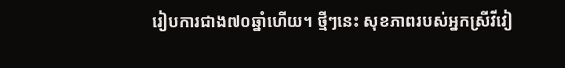រៀបការជាង៧០ឆ្នាំហើយ។ ថ្មីៗនេះ សុខភាពរបស់អ្នកស្រីវីវៀ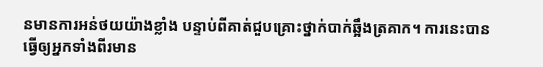នមានការអន់ថយយ៉ាងខ្លាំង បន្ទាប់ពីគាត់ជួបគ្រោះថ្នាក់បាក់ឆ្អឹងត្រគាក។ ការនេះបានធ្វើឲ្យអ្នកទាំងពីរមាន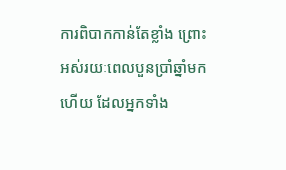ការពិបាកកាន់តែខ្លាំង ព្រោះអស់រយៈពេលបួនប្រាំឆ្នាំមកហើយ ដែលអ្នកទាំង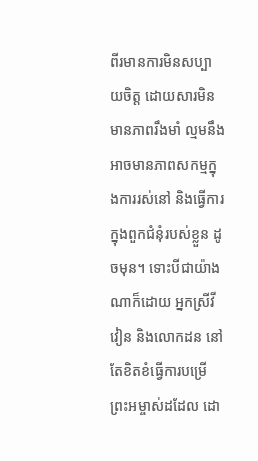ពីរមានការមិនសប្បាយចិត្ត ដោយសារមិនមានភាពរឹងមាំ ល្មមនឹងអាចមានភាពសកម្មក្នុងការរស់នៅ និងធ្វើការក្នុងពួកជំនុំរបស់ខ្លួន ដូចមុន។ ទោះបីជាយ៉ាងណាក៏ដោយ អ្នកស្រីវីវៀន និងលោកដន នៅតែខិតខំធ្វើការបម្រើព្រះអម្ចាស់ដដែល ដោ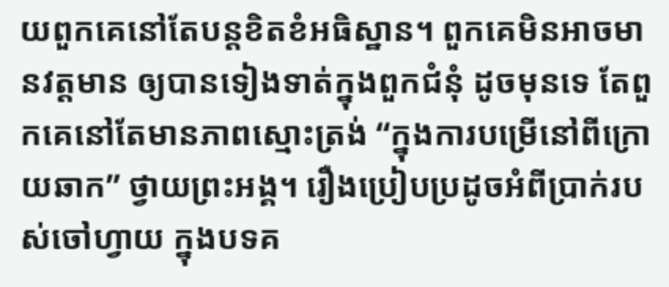យពួកគេនៅតែបន្តខិតខំអធិស្ឋាន។ ពួកគេមិនអាចមានវត្តមាន ឲ្យបានទៀងទាត់ក្នុងពួកជំនុំ ដូចមុនទេ តែពួកគេនៅតែមានភាពស្មោះត្រង់ “ក្នុងការបម្រើនៅពីក្រោយឆាក” ថ្វាយព្រះអង្គ។ រឿងប្រៀបប្រដូចអំពីប្រាក់របស់ចៅហ្វាយ ក្នុងបទគ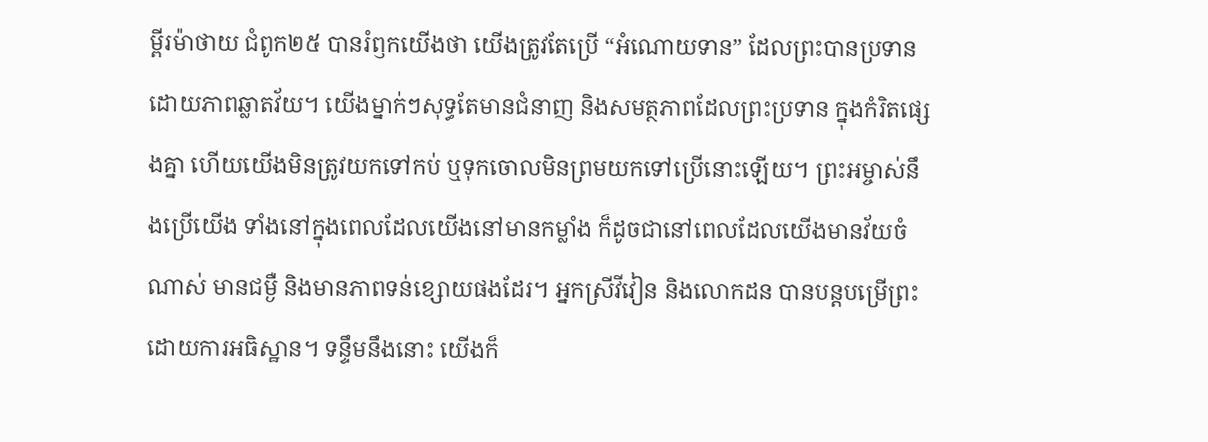ម្ពីរម៉ាថាយ ជំពូក២៥ បានរំឭកយើងថា យើងត្រូវតែប្រើ “អំណោយទាន” ដែលព្រះបានប្រទាន ដោយភាពឆ្លាតវ័យ។ យើងម្នាក់ៗសុទ្ធតែមានជំនាញ និងសមត្ថភាពដែលព្រះប្រទាន ក្នុងកំរិតផ្សេងគ្នា ហើយយើងមិនត្រូវយកទៅកប់ ឬទុកចោលមិនព្រមយកទៅប្រើនោះឡើយ។ ព្រះអម្ចាស់នឹងប្រើយើង ទាំងនៅក្នុងពេលដែលយើងនៅមានកម្លាំង ក៏ដូចជានៅពេលដែលយើងមានវ័យចំណាស់ មានជម្ងឺ និងមានភាពទន់ខ្សោយផងដែរ។ អ្នកស្រីវីវៀន និងលោកដន បានបន្តបម្រើព្រះ ដោយការអធិស្ឋាន។ ទន្ទឹមនឹងនោះ យើងក៏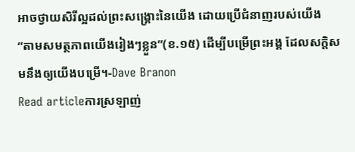អាចថ្វាយសិរីល្អដល់ព្រះសង្រ្គោះនៃយើង ដោយប្រើជំនាញរបស់យើង “តាមសមត្ថភាពយើងរៀងៗខ្លួន”(ខ.១៥) ដើម្បីបម្រើព្រះអង្គ ដែលសក្តិសមនឹងឲ្យយើងបម្រើ។-Dave Branon
Read articleការស្រឡាញ់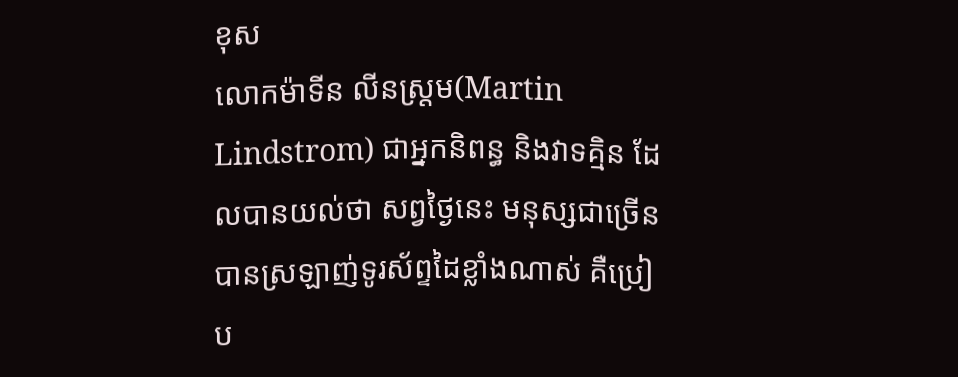ខុស
លោកម៉ាទីន លីនស្ត្រម(Martin Lindstrom) ជាអ្នកនិពន្ធ និងវាទគ្មិន ដែលបានយល់ថា សព្វថ្ងៃនេះ មនុស្សជាច្រើនបានស្រឡាញ់ទូរស័ព្ទដៃខ្លាំងណាស់ គឺប្រៀប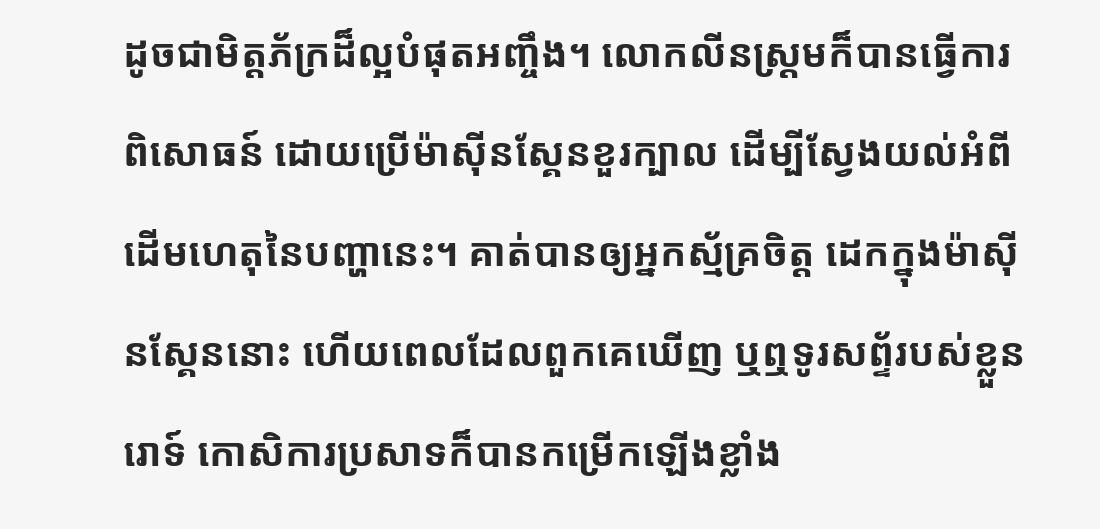ដូចជាមិត្តភ័ក្រដ៏ល្អបំផុតអញ្ចឹង។ លោកលីនស្ត្រមក៏បានធ្វើការពិសោធន៍ ដោយប្រើម៉ាស៊ីនស្គែនខួរក្បាល ដើម្បីស្វែងយល់អំពីដើមហេតុនៃបញ្ហានេះ។ គាត់បានឲ្យអ្នកស្ម័គ្រចិត្ត ដេកក្នុងម៉ាស៊ីនស្គែននោះ ហើយពេលដែលពួកគេឃើញ ឬឮទូរសព័្ទរបស់ខ្លួនរោទ៍ កោសិការប្រសាទក៏បានកម្រើកឡើងខ្លាំង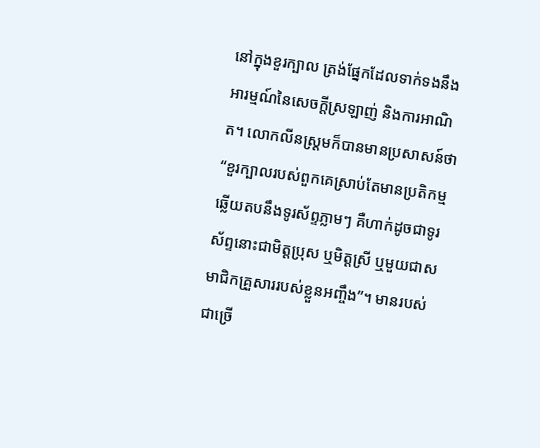នៅក្នុងខួរក្បាល ត្រង់ផ្នែកដែលទាក់ទងនឹងអារម្មណ៍នៃសេចក្តីស្រឡាញ់ និងការអាណិត។ លោកលីនស្ត្រមក៏បានមានប្រសាសន៍ថា “ខួរក្បាលរបស់ពួកគេស្រាប់តែមានប្រតិកម្មឆ្លើយតបនឹងទូរស័ព្ទភ្លាមៗ គឺហាក់ដូចជាទូរស័ព្ទនោះជាមិត្តប្រុស ឬមិត្តស្រី ឬមួយជាសមាជិកគ្រួសាររបស់ខ្លួនអញ្ចឹង”។ មានរបស់ជាច្រើ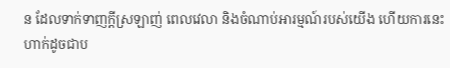ន ដែលទាក់ទាញក្តីស្រឡាញ់ ពេលវេលា និងចំណាប់អារម្មណ៍របស់យើង ហើយការនេះហាក់ដូចជាប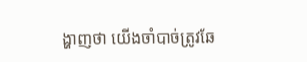ង្ហាញថា យើងចាំបាច់ត្រូវឆែ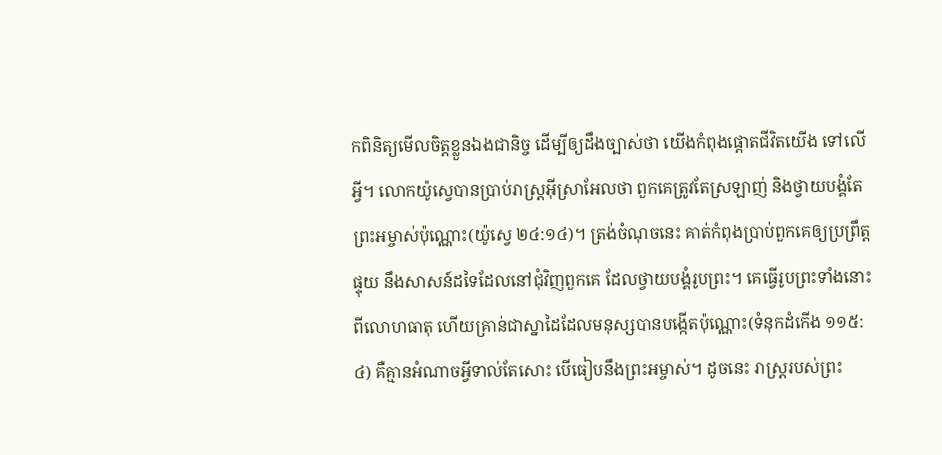កពិនិត្យមើលចិត្តខ្លួនឯងជានិច្ច ដើម្បីឲ្យដឹងច្បាស់ថា យើងកំពុងផ្តោតជីវិតយើង ទៅលើអ្វី។ លោកយ៉ូស្វេបានប្រាប់រាស្រ្តអ៊ីស្រាអែលថា ពួកគេត្រូវតែស្រឡាញ់ និងថ្វាយបង្គំតែព្រះអម្ចាស់ប៉ុណ្ណោះ(យ៉ូស្វេ ២៤:១៤)។ ត្រង់ចំណុចនេះ គាត់កំពុងប្រាប់ពួកគេឲ្យប្រព្រឹត្តផ្ទុយ នឹងសាសន៍ដទៃដែលនៅជុំវិញពួកគេ ដែលថ្វាយបង្គំរូបព្រះ។ គេធ្វើរូបព្រះទាំងនោះ ពីលោហធាតុ ហើយគ្រាន់ជាស្នាដៃដែលមនុស្សបានបង្កើតប៉ុណ្ណោះ(ទំនុកដំកើង ១១៥:៤) គឺគ្មានអំណាចអ្វីទាល់តែសោះ បើធៀបនឹងព្រះអម្ចាស់។ ដូចនេះ រាស្រ្តរបស់ព្រះ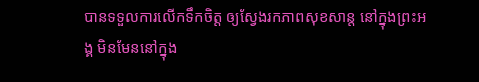បានទទួលការលើកទឹកចិត្ត ឲ្យស្វែងរកភាពសុខសាន្ត នៅក្នុងព្រះអង្គ មិនមែននៅក្នុង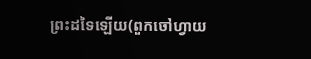ព្រះដទៃឡើយ(ពួកចៅហ្វាយ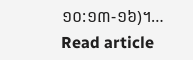១០:១៣-១៦)។…
Read article